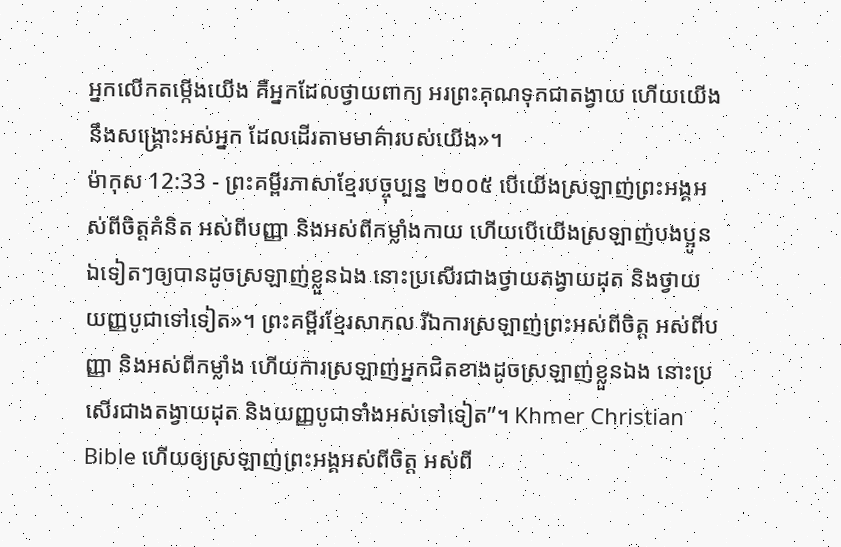អ្នកលើកតម្កើងយើង គឺអ្នកដែលថ្វាយពាក្យ អរព្រះគុណទុកជាតង្វាយ ហើយយើងនឹងសង្គ្រោះអស់អ្នក ដែលដើរតាមមាគ៌ារបស់យើង»។
ម៉ាកុស 12:33 - ព្រះគម្ពីរភាសាខ្មែរបច្ចុប្បន្ន ២០០៥ បើយើងស្រឡាញ់ព្រះអង្គអស់ពីចិត្តគំនិត អស់ពីបញ្ញា និងអស់ពីកម្លាំងកាយ ហើយបើយើងស្រឡាញ់បងប្អូនឯទៀតៗឲ្យបានដូចស្រឡាញ់ខ្លួនឯង នោះប្រសើរជាងថ្វាយតង្វាយដុត និងថ្វាយយញ្ញបូជាទៅទៀត»។ ព្រះគម្ពីរខ្មែរសាកល រីឯការស្រឡាញ់ព្រះអស់ពីចិត្ត អស់ពីបញ្ញា និងអស់ពីកម្លាំង ហើយការស្រឡាញ់អ្នកជិតខាងដូចស្រឡាញ់ខ្លួនឯង នោះប្រសើរជាងតង្វាយដុត និងយញ្ញបូជាទាំងអស់ទៅទៀត”។ Khmer Christian Bible ហើយឲ្យស្រឡាញ់ព្រះអង្គអស់ពីចិត្ដ អស់ពី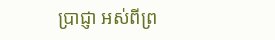ប្រាជ្ញា អស់ពីព្រ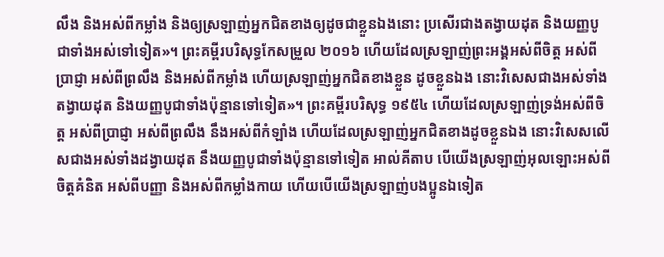លឹង និងអស់ពីកម្លាំង និងឲ្យស្រឡាញ់អ្នកជិតខាងឲ្យដូចជាខ្លួនឯងនោះ ប្រសើរជាងតង្វាយដុត និងយញ្ញបូជាទាំងអស់ទៅទៀត»។ ព្រះគម្ពីរបរិសុទ្ធកែសម្រួល ២០១៦ ហើយដែលស្រឡាញ់ព្រះអង្គអស់ពីចិត្ត អស់ពីប្រាជ្ញា អស់ពីព្រលឹង និងអស់ពីកម្លាំង ហើយស្រឡាញ់អ្នកជិតខាងខ្លួន ដូចខ្លួនឯង នោះវិសេសជាងអស់ទាំងតង្វាយដុត និងយញ្ញបូជាទាំងប៉ុន្មានទៅទៀត»។ ព្រះគម្ពីរបរិសុទ្ធ ១៩៥៤ ហើយដែលស្រឡាញ់ទ្រង់អស់ពីចិត្ត អស់ពីប្រាជ្ញា អស់ពីព្រលឹង នឹងអស់ពីកំឡាំង ហើយដែលស្រឡាញ់អ្នកជិតខាងដូចខ្លួនឯង នោះវិសេសលើសជាងអស់ទាំងដង្វាយដុត នឹងយញ្ញបូជាទាំងប៉ុន្មានទៅទៀត អាល់គីតាប បើយើងស្រឡាញ់អុលឡោះអស់ពីចិត្ដគំនិត អស់ពីបញ្ញា និងអស់ពីកម្លាំងកាយ ហើយបើយើងស្រឡាញ់បងប្អូនឯទៀត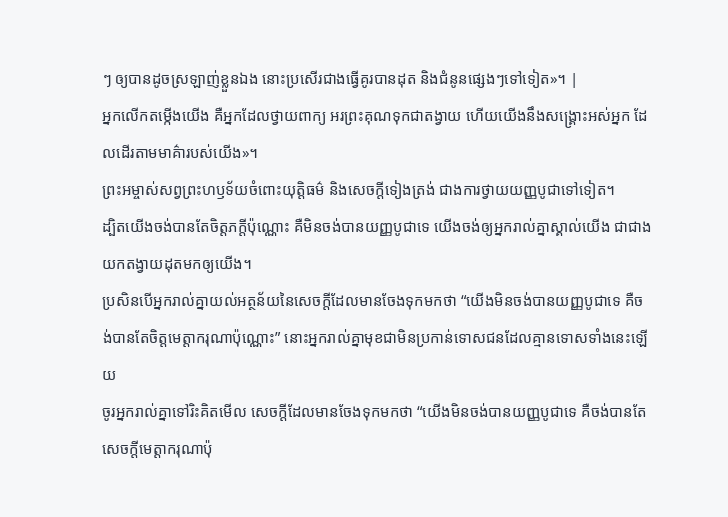ៗ ឲ្យបានដូចស្រឡាញ់ខ្លួនឯង នោះប្រសើរជាងធ្វើគូរបានដុត និងជំនូនផ្សេងៗទៅទៀត»។ |
អ្នកលើកតម្កើងយើង គឺអ្នកដែលថ្វាយពាក្យ អរព្រះគុណទុកជាតង្វាយ ហើយយើងនឹងសង្គ្រោះអស់អ្នក ដែលដើរតាមមាគ៌ារបស់យើង»។
ព្រះអម្ចាស់សព្វព្រះហឫទ័យចំពោះយុត្តិធម៌ និងសេចក្ដីទៀងត្រង់ ជាងការថ្វាយយញ្ញបូជាទៅទៀត។
ដ្បិតយើងចង់បានតែចិត្តភក្ដីប៉ុណ្ណោះ គឺមិនចង់បានយញ្ញបូជាទេ យើងចង់ឲ្យអ្នករាល់គ្នាស្គាល់យើង ជាជាងយកតង្វាយដុតមកឲ្យយើង។
ប្រសិនបើអ្នករាល់គ្នាយល់អត្ថន័យនៃសេចក្ដីដែលមានចែងទុកមកថា “យើងមិនចង់បានយញ្ញបូជាទេ គឺចង់បានតែចិត្តមេត្តាករុណាប៉ុណ្ណោះ” នោះអ្នករាល់គ្នាមុខជាមិនប្រកាន់ទោសជនដែលគ្មានទោសទាំងនេះឡើយ
ចូរអ្នករាល់គ្នាទៅរិះគិតមើល សេចក្ដីដែលមានចែងទុកមកថា “យើងមិនចង់បានយញ្ញបូជាទេ គឺចង់បានតែសេចក្ដីមេត្តាករុណាប៉ុ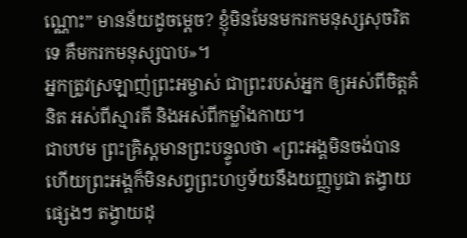ណ្ណោះ” មានន័យដូចម្ដេច? ខ្ញុំមិនមែនមករកមនុស្សសុចរិតទេ គឺមករកមនុស្សបាប»។
អ្នកត្រូវស្រឡាញ់ព្រះអម្ចាស់ ជាព្រះរបស់អ្នក ឲ្យអស់ពីចិត្តគំនិត អស់ពីស្មារតី និងអស់ពីកម្លាំងកាយ។
ជាបឋម ព្រះគ្រិស្តមានព្រះបន្ទូលថា «ព្រះអង្គមិនចង់បាន ហើយព្រះអង្គក៏មិនសព្វព្រះហឫទ័យនឹងយញ្ញបូជា តង្វាយផ្សេងៗ តង្វាយដុ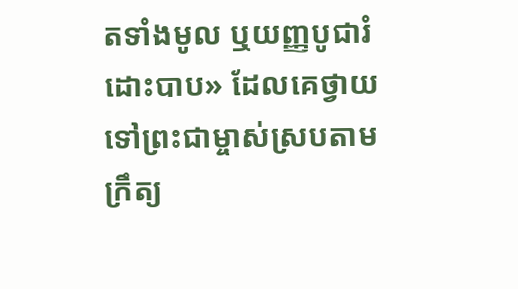តទាំងមូល ឬយញ្ញបូជារំដោះបាប» ដែលគេថ្វាយទៅព្រះជាម្ចាស់ស្របតាមក្រឹត្យ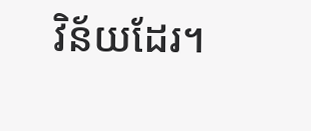វិន័យដែរ។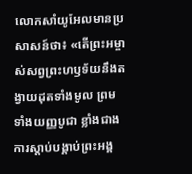លោកសាំយូអែលមានប្រសាសន៍ថា៖ «តើព្រះអម្ចាស់សព្វព្រះហឫទ័យនឹងតង្វាយដុតទាំងមូល ព្រមទាំងយញ្ញបូជា ខ្លាំងជាងការស្ដាប់បង្គាប់ព្រះអង្គ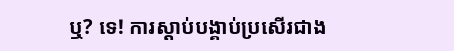ឬ? ទេ! ការស្ដាប់បង្គាប់ប្រសើរជាង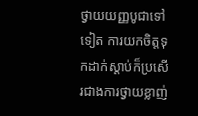ថ្វាយយញ្ញបូជាទៅទៀត ការយកចិត្តទុកដាក់ស្ដាប់ក៏ប្រសើរជាងការថ្វាយខ្លាញ់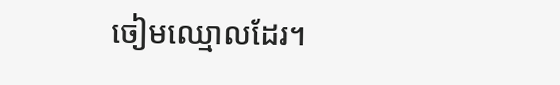ចៀមឈ្មោលដែរ។